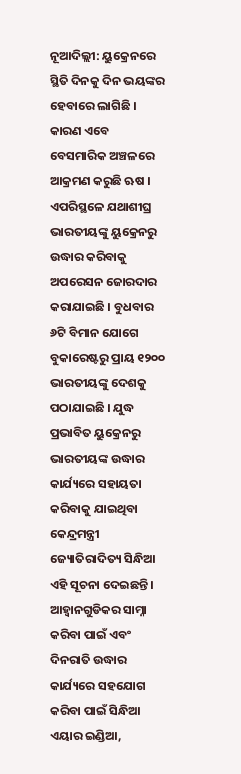ନୂଆଦିଲ୍ଲୀ: ୟୁକ୍ରେନରେ ସ୍ଥିତି ଦିନକୁ ଦିନ ଭୟଙ୍କର ହେବାରେ ଲାଗିଛି । କାରଣ ଏବେ ବେସମାରିକ ଅଞ୍ଚଳରେ ଆକ୍ରମଣ କରୁଛି ଋଷ । ଏପରିସ୍ଥଳେ ଯଥାଶୀଘ୍ର ଭାରତୀୟଙ୍କୁ ୟୁକ୍ରେନରୁ ଉଦ୍ଧାର କରିବାକୁ ଅପରେସନ ଜୋରଦାର କରାଯାଇଛି । ବୁଧବାର ୬ଟି ବିମାନ ଯୋଗେ ବୁକାରେଷ୍ଟରୁ ପ୍ରାୟ ୧୨୦୦ ଭାରତୀୟଙ୍କୁ ଦେଶକୁ ପଠାଯାଇଛି । ଯୁଦ୍ଧ ପ୍ରଭାବିତ ୟୁକ୍ରେନରୁ ଭାରତୀୟଙ୍କ ଉଦ୍ଧାର କାର୍ଯ୍ୟରେ ସହାୟତା କରିବାକୁ ଯାଇଥିବା କେନ୍ଦ୍ରମନ୍ତ୍ରୀ ଜ୍ୟୋତିରାଦିତ୍ୟ ସିନ୍ଧିଆ ଏହି ସୂଚନା ଦେଇଛନ୍ତି । ଆହ୍ବାନଗୁଡିକର ସାମ୍ନା କରିବା ପାଇଁ ଏବଂ ଦିନରାତି ଉଦ୍ଧାର କାର୍ଯ୍ୟରେ ସହଯୋଗ କରିବା ପାଇଁ ସିନ୍ଧିଆ ଏୟାର ଇଣ୍ଡିଆ,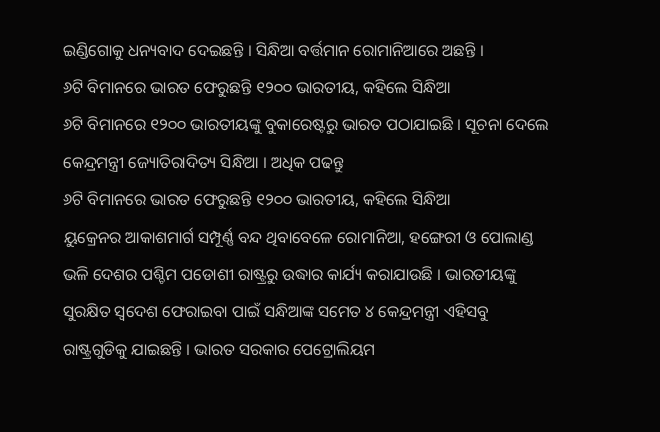ଇଣ୍ଡିଗୋକୁ ଧନ୍ୟବାଦ ଦେଇଛନ୍ତି । ସିନ୍ଧିଆ ବର୍ତ୍ତମାନ ରୋମାନିଆରେ ଅଛନ୍ତି ।
୬ଟି ବିମାନରେ ଭାରତ ଫେରୁଛନ୍ତି ୧୨୦୦ ଭାରତୀୟ, କହିଲେ ସିନ୍ଧିଆ
୬ଟି ବିମାନରେ ୧୨୦୦ ଭାରତୀୟଙ୍କୁ ବୁକାରେଷ୍ଟରୁ ଭାରତ ପଠାଯାଇଛି । ସୂଚନା ଦେଲେ କେନ୍ଦ୍ରମନ୍ତ୍ରୀ ଜ୍ୟୋତିରାଦିତ୍ୟ ସିନ୍ଧିଆ । ଅଧିକ ପଢନ୍ତୁ
୬ଟି ବିମାନରେ ଭାରତ ଫେରୁଛନ୍ତି ୧୨୦୦ ଭାରତୀୟ, କହିଲେ ସିନ୍ଧିଆ
ୟୁକ୍ରେନର ଆକାଶମାର୍ଗ ସମ୍ପୂର୍ଣ୍ଣ ବନ୍ଦ ଥିବାବେଳେ ରୋମାନିଆ, ହଙ୍ଗେରୀ ଓ ପୋଲାଣ୍ଡ ଭଳି ଦେଶର ପଶ୍ଚିମ ପଡୋଶୀ ରାଷ୍ଟ୍ରରୁ ଉଦ୍ଧାର କାର୍ଯ୍ୟ କରାଯାଉଛି । ଭାରତୀୟଙ୍କୁ ସୁରକ୍ଷିତ ସ୍ବଦେଶ ଫେରାଇବା ପାଇଁ ସନ୍ଧିଆଙ୍କ ସମେତ ୪ କେନ୍ଦ୍ରମନ୍ତ୍ରୀ ଏହିସବୁ ରାଷ୍ଟ୍ରଗୁଡିକୁ ଯାଇଛନ୍ତି । ଭାରତ ସରକାର ପେଟ୍ରୋଲିୟମ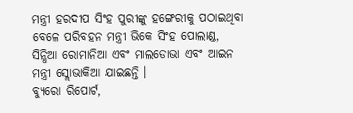ମନ୍ତ୍ରୀ ହରଦୀପ ସିଂହ ପୁରୀଙ୍କୁ ହଙ୍ଗେରୀକୁ ପଠାଇଥିବା ବେଳେ ପରିବହନ ମନ୍ତ୍ରୀ ଭିକେ ସିଂହ ପୋଲାଣ୍ଡ, ସିନ୍ଧିଆ ରୋମାନିଆ ଏବଂ ମାଲଡୋଭା ଏବଂ ଆଇନ ମନ୍ତ୍ରୀ ସ୍ଲୋଭାକିଆ ଯାଇଛନ୍ତି ।
ବ୍ୟୁରୋ ରିପୋର୍ଟ,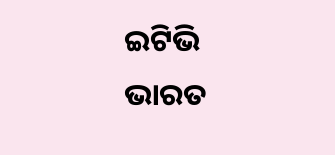ଇଟିଭି ଭାରତ